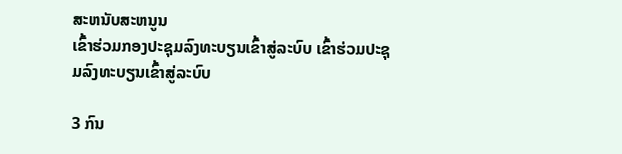ສະຫນັບສະຫນູນ
ເຂົ້າຮ່ວມກອງປະຊຸມລົງທະບຽນເຂົ້າສູ່ລະບົບ ເຂົ້າຮ່ວມປະຊຸມລົງທະບຽນເຂົ້າສູ່ລະບົບ

3 ກົນ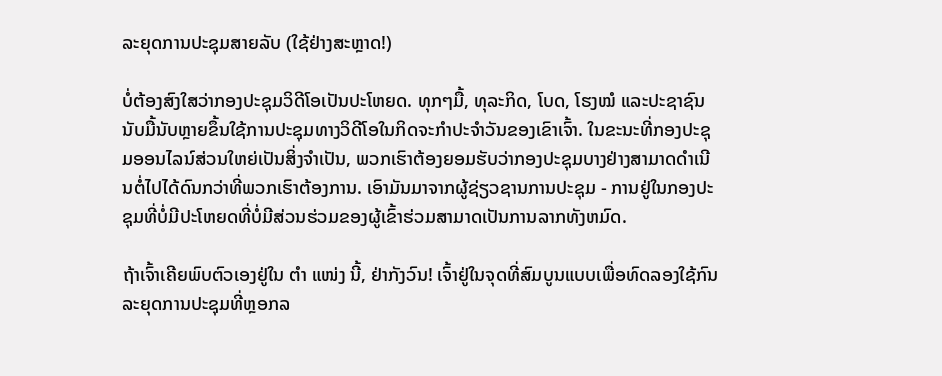ລະຍຸດການປະຊຸມສາຍລັບ (ໃຊ້ຢ່າງສະຫຼາດ!)

ບໍ່ຕ້ອງສົງໃສວ່າກອງປະຊຸມວິດີໂອເປັນປະໂຫຍດ. ທຸກໆມື້, ທຸລະກິດ, ໂບດ, ໂຮງໝໍ ແລະປະຊາຊົນນັບມື້ນັບຫຼາຍຂຶ້ນໃຊ້ການປະຊຸມທາງວິດີໂອໃນກິດຈະກໍາປະຈໍາວັນຂອງເຂົາເຈົ້າ. ໃນຂະນະທີ່ກອງປະຊຸມອອນໄລນ໌ສ່ວນໃຫຍ່ເປັນສິ່ງຈໍາເປັນ, ພວກເຮົາຕ້ອງຍອມຮັບວ່າກອງປະຊຸມບາງຢ່າງສາມາດດໍາເນີນຕໍ່ໄປໄດ້ດົນກວ່າທີ່ພວກເຮົາຕ້ອງການ. ເອົາມັນມາຈາກຜູ້ຊ່ຽວຊານການປະຊຸມ - ການຢູ່ໃນກອງປະຊຸມທີ່ບໍ່ມີປະໂຫຍດທີ່ບໍ່ມີສ່ວນຮ່ວມຂອງຜູ້ເຂົ້າຮ່ວມສາມາດເປັນການລາກທັງຫມົດ.

ຖ້າເຈົ້າເຄີຍພົບຕົວເອງຢູ່ໃນ ຕຳ ແໜ່ງ ນີ້, ຢ່າກັງວົນ! ເຈົ້າຢູ່ໃນຈຸດທີ່ສົມບູນແບບເພື່ອທົດລອງໃຊ້ກົນລະຍຸດການປະຊຸມທີ່ຫຼອກລ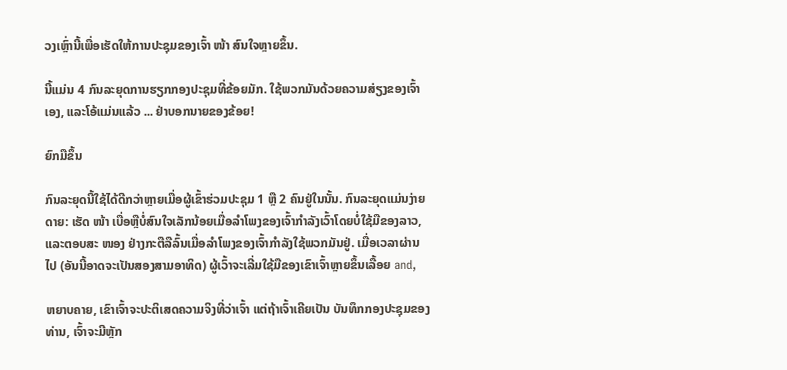ວງເຫຼົ່ານີ້ເພື່ອເຮັດໃຫ້ການປະຊຸມຂອງເຈົ້າ ໜ້າ ສົນໃຈຫຼາຍຂຶ້ນ.

ນີ້ແມ່ນ 4 ກົນລະຍຸດການຮຽກກອງປະຊຸມທີ່ຂ້ອຍມັກ. ໃຊ້ພວກມັນດ້ວຍຄວາມສ່ຽງຂອງເຈົ້າເອງ, ແລະໂອ້ແມ່ນແລ້ວ ... ຢ່າບອກນາຍຂອງຂ້ອຍ!

ຍົກມືຂຶ້ນ

ກົນລະຍຸດນີ້ໃຊ້ໄດ້ດີກວ່າຫຼາຍເມື່ອຜູ້ເຂົ້າຮ່ວມປະຊຸມ 1 ຫຼື 2 ຄົນຢູ່ໃນນັ້ນ. ກົນລະຍຸດແມ່ນງ່າຍດາຍ: ເຮັດ ໜ້າ ເບື່ອຫຼືບໍ່ສົນໃຈເລັກນ້ອຍເມື່ອລໍາໂພງຂອງເຈົ້າກໍາລັງເວົ້າໂດຍບໍ່ໃຊ້ມືຂອງລາວ, ແລະຕອບສະ ໜອງ ຢ່າງກະຕືລືລົ້ນເມື່ອລໍາໂພງຂອງເຈົ້າກໍາລັງໃຊ້ພວກມັນຢູ່. ເມື່ອເວລາຜ່ານໄປ (ອັນນີ້ອາດຈະເປັນສອງສາມອາທິດ) ຜູ້ເວົ້າຈະເລີ່ມໃຊ້ມືຂອງເຂົາເຈົ້າຫຼາຍຂຶ້ນເລື້ອຍ and,

ຫຍາບຄາຍ, ເຂົາເຈົ້າຈະປະຕິເສດຄວາມຈິງທີ່ວ່າເຈົ້າ ແຕ່ຖ້າເຈົ້າເຄີຍເປັນ ບັນທຶກກອງປະຊຸມຂອງທ່ານ, ເຈົ້າຈະມີຫຼັກ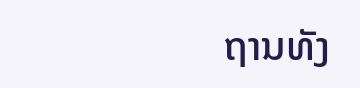ຖານທັງ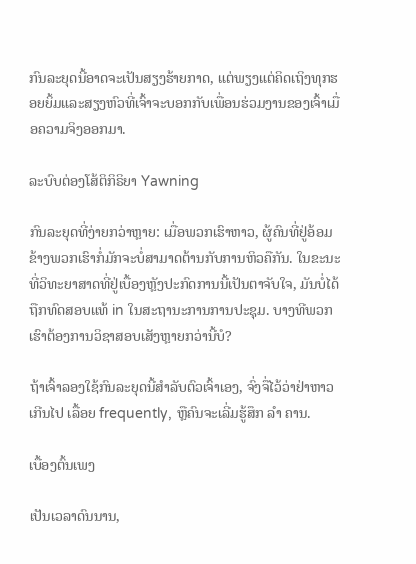ກົນລະຍຸດນີ້ອາດຈະເປັນສຽງຮ້າຍກາດ, ແຕ່ພຽງແຕ່ຄິດເຖິງທຸກຮອຍຍິ້ມແລະສຽງຫົວທີ່ເຈົ້າຈະບອກກັບເພື່ອນຮ່ວມງານຂອງເຈົ້າເມື່ອຄວາມຈິງອອກມາ.

ລະບົບຕ່ອງໂສ້ຕິກິຣິຍາ Yawning

ກົນລະຍຸດທີ່ງ່າຍກວ່າຫຼາຍ: ເມື່ອພວກເຮົາຫາວ, ຜູ້ຄົນທີ່ຢູ່ອ້ອມຂ້າງພວກເຮົາກໍ່ມັກຈະບໍ່ສາມາດຕ້ານກັບການຫິວຄືກັນ. ໃນຂະນະທີ່ວິທະຍາສາດທີ່ຢູ່ເບື້ອງຫຼັງປະກົດການນີ້ເປັນຕາຈັບໃຈ, ມັນບໍ່ໄດ້ຖືກທົດສອບແທ້ in ໃນສະຖານະການການປະຊຸມ. ບາງທີພວກເຮົາຕ້ອງການວິຊາສອບເສັງຫຼາຍກວ່ານີ້ບໍ?

ຖ້າເຈົ້າລອງໃຊ້ກົນລະຍຸດນີ້ສໍາລັບຕົວເຈົ້າເອງ, ຈົ່ງຈື່ໄວ້ວ່າຢ່າຫາວ ເກີນໄປ ເລື້ອຍ frequently, ຫຼືຄົນຈະເລີ່ມຮູ້ສຶກ ລຳ ຄານ.

ເບື້ອງຕົ້ນເພງ

ເປັນເວລາດົນນານ,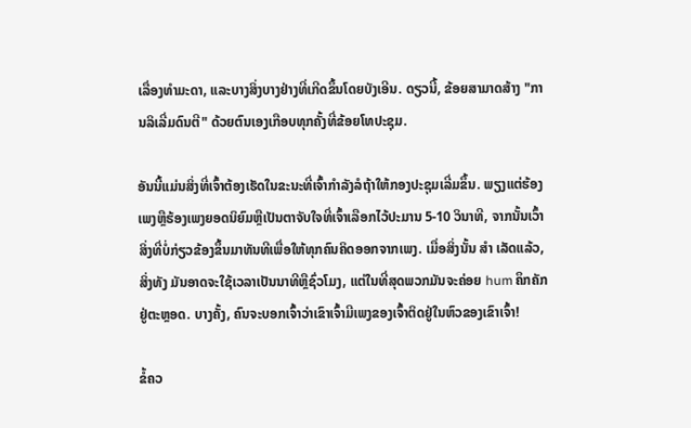ເລື່ອງທໍາມະດາ, ແລະບາງສິ່ງບາງຢ່າງທີ່ເກີດຂຶ້ນໂດຍບັງເອີນ. ດຽວນີ້, ຂ້ອຍສາມາດສ້າງ "ການລິເລີ່ມດົນຕີ" ດ້ວຍຕົນເອງເກືອບທຸກຄັ້ງທີ່ຂ້ອຍໂທປະຊຸມ.

ອັນນີ້ແມ່ນສິ່ງທີ່ເຈົ້າຕ້ອງເຮັດໃນຂະນະທີ່ເຈົ້າກໍາລັງລໍຖ້າໃຫ້ກອງປະຊຸມເລີ່ມຂຶ້ນ. ພຽງແຕ່ຮ້ອງເພງຫຼືຮ້ອງເພງຍອດນິຍົມຫຼືເປັນຕາຈັບໃຈທີ່ເຈົ້າເລືອກໄວ້ປະມານ 5-10 ວິນາທີ, ຈາກນັ້ນເວົ້າສິ່ງທີ່ບໍ່ກ່ຽວຂ້ອງຂຶ້ນມາທັນທີເພື່ອໃຫ້ທຸກຄົນຄິດອອກຈາກເພງ. ເມື່ອສິ່ງນັ້ນ ສຳ ເລັດແລ້ວ, ສິ່ງທັງ ມັນອາດຈະໃຊ້ເວລາເປັນນາທີຫຼືຊົ່ວໂມງ, ແຕ່ໃນທີ່ສຸດພວກມັນຈະຄ່ອຍ hum ຄຶກຄັກຢູ່ຕະຫຼອດ. ບາງຄັ້ງ, ຄົນຈະບອກເຈົ້າວ່າເຂົາເຈົ້າມີເພງຂອງເຈົ້າຕິດຢູ່ໃນຫົວຂອງເຂົາເຈົ້າ!

ຂໍ້ຄວ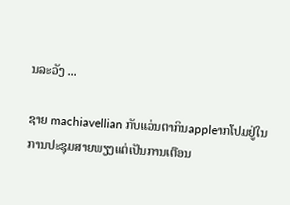ນລະວັງ ...

ຊາຍ machiavellian ກັບແວ່ນຕາກິນappleາກໂປມຢູ່ໃນການປະຊຸມສາຍພຽງແຕ່ເປັນການເຕືອນ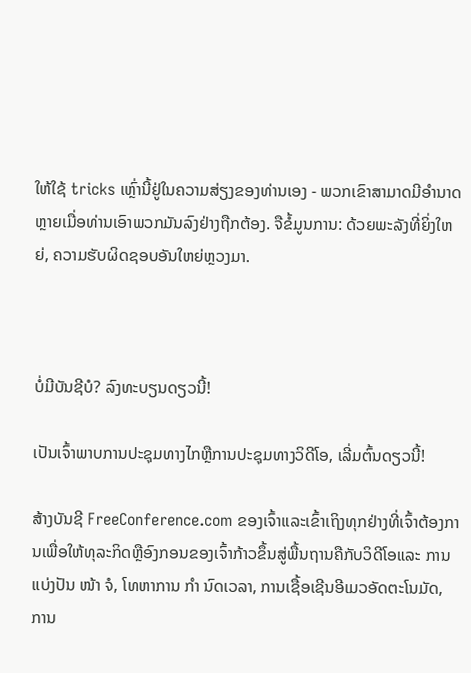ໃຫ້ໃຊ້ tricks ເຫຼົ່ານີ້ຢູ່ໃນຄວາມສ່ຽງຂອງທ່ານເອງ - ພວກເຂົາສາມາດມີອໍານາດຫຼາຍເມື່ອທ່ານເອົາພວກມັນລົງຢ່າງຖືກຕ້ອງ. ຈືຂໍ້ມູນການ: ດ້ວຍພະລັງທີ່ຍິ່ງໃຫຍ່, ຄວາມຮັບຜິດຊອບອັນໃຫຍ່ຫຼວງມາ.



ບໍ່ມີບັນຊີບໍ? ລົງທະບຽນດຽວນີ້!

ເປັນເຈົ້າພາບການປະຊຸມທາງໄກຫຼືການປະຊຸມທາງວິດີໂອ, ເລີ່ມຕົ້ນດຽວນີ້!

ສ້າງບັນຊີ FreeConference.com ຂອງເຈົ້າແລະເຂົ້າເຖິງທຸກຢ່າງທີ່ເຈົ້າຕ້ອງການເພື່ອໃຫ້ທຸລະກິດຫຼືອົງກອນຂອງເຈົ້າກ້າວຂຶ້ນສູ່ພື້ນຖານຄືກັບວິດີໂອແລະ ການແບ່ງປັນ ໜ້າ ຈໍ, ໂທຫາການ ກຳ ນົດເວລາ, ການເຊື້ອເຊີນອີເມວອັດຕະໂນມັດ, ການ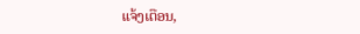ແຈ້ງເຕືອນ,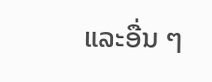ແລະອື່ນ ໆ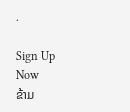.

Sign Up Now
ຂ້າມ